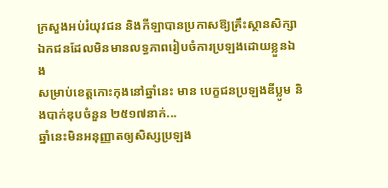ក្រសួងអប់រំយុវជន និងកីឡាបានប្រកាសឱ្យគ្រឹះស្ថានសិក្សាឯកជនដែលមិនមានលទ្ធភាពរៀបចំការប្រឡងដោយខ្លួនឯង
សម្រាប់ខេត្តកោះកុងនៅឆ្នាំនេះ មាន បេក្ខជនប្រឡងឌីប្លូម និងបាក់ឌុបចំនួន ២៥១៧នាក់...
ឆ្នាំនេះមិនអនុញ្ញាតឲ្យសិស្សប្រឡង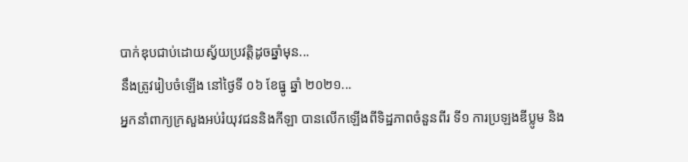បាក់ឌុបជាប់ដោយស្វ័យប្រវត្តិដូចឆ្នាំមុន...
នឹងត្រូវរៀបចំឡើង នៅថ្ងៃទី ០៦ ខែធ្នូ ឆ្នាំ ២០២១...
អ្នកនាំពាក្យក្រសួងអប់រំយុវជននិងកីឡា បានលើកឡើងពីទិដ្ឋភាពចំនួនពីរ ទី១ ការប្រឡងឌីប្លូម និង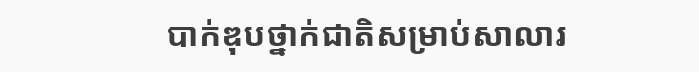បាក់ឌុបថ្នាក់ជាតិសម្រាប់សាលារ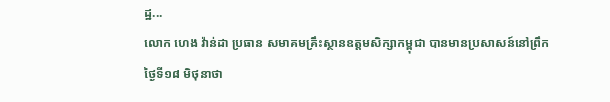ដ្ឋ...
លោក ហេង វ៉ាន់ដា ប្រធាន សមាគមគ្រឹះស្ថានឧត្តមសិក្សាកម្ពុជា បានមានប្រសាសន៍នៅព្រឹកថ្ងៃទី១៨ មិថុនាថា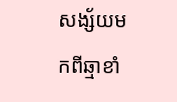សង្ស័យមកពីឆ្មាខាំ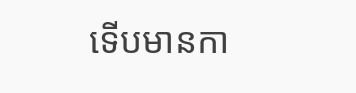ទើបមានកា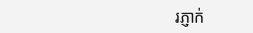រភ្ញាក់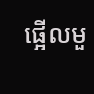ផ្អើលមួ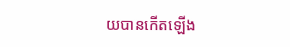យបានកើតឡើង